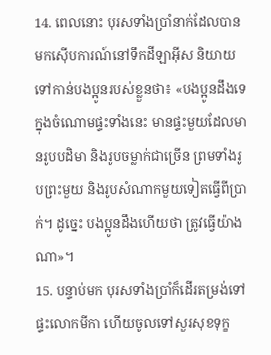14. ពេលនោះ បុរសទាំងប្រាំនាក់ដែលបានមកស៊ើបការណ៍នៅទឹកដីឡាអ៊ីស និយាយទៅកាន់បងប្អូនរបស់ខ្លួនថា៖ «បងប្អូនដឹងទេ ក្នុងចំណោមផ្ទះទាំងនេះ មានផ្ទះមួយដែលមានរូបបដិមា និងរូបចម្លាក់ជាច្រើន ព្រមទាំងរូបព្រះមួយ និងរូបសំណាកមួយទៀតធ្វើពីប្រាក់។ ដូច្នេះ បងប្អូនដឹងហើយថា ត្រូវធ្វើយ៉ាងណា»។
15. បន្ទាប់មក បុរសទាំងប្រាំក៏ដើរតម្រង់ទៅផ្ទះលោកមីកា ហើយចូលទៅសួរសុខទុក្ខ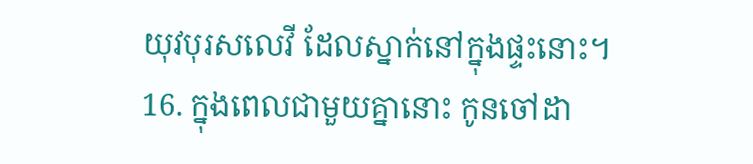យុវបុរសលេវី ដែលស្នាក់នៅក្នុងផ្ទះនោះ។
16. ក្នុងពេលជាមួយគ្នានោះ កូនចៅដា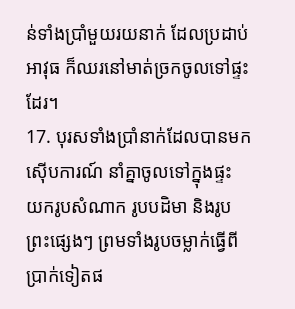ន់ទាំងប្រាំមួយរយនាក់ ដែលប្រដាប់អាវុធ ក៏ឈរនៅមាត់ច្រកចូលទៅផ្ទះដែរ។
17. បុរសទាំងប្រាំនាក់ដែលបានមកស៊ើបការណ៍ នាំគ្នាចូលទៅក្នុងផ្ទះ យករូបសំណាក រូបបដិមា និងរូបព្រះផ្សេងៗ ព្រមទាំងរូបចម្លាក់ធ្វើពីប្រាក់ទៀតផ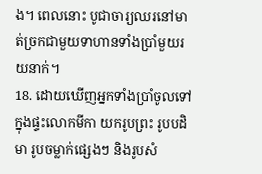ង។ ពេលនោះ បូជាចារ្យឈរនៅមាត់ច្រកជាមួយទាហានទាំងប្រាំមួយរយនាក់។
18. ដោយឃើញអ្នកទាំងប្រាំចូលទៅក្នុងផ្ទះលោកមីកា យករូបព្រះ រូបបដិមា រូបចម្លាក់ផ្សេងៗ និងរូបសំ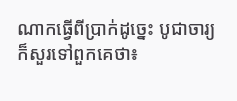ណាកធ្វើពីប្រាក់ដូច្នេះ បូជាចារ្យក៏សួរទៅពួកគេថា៖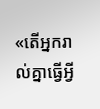«តើអ្នករាល់គ្នាធ្វើអ្វី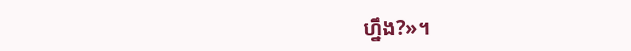ហ្នឹង?»។